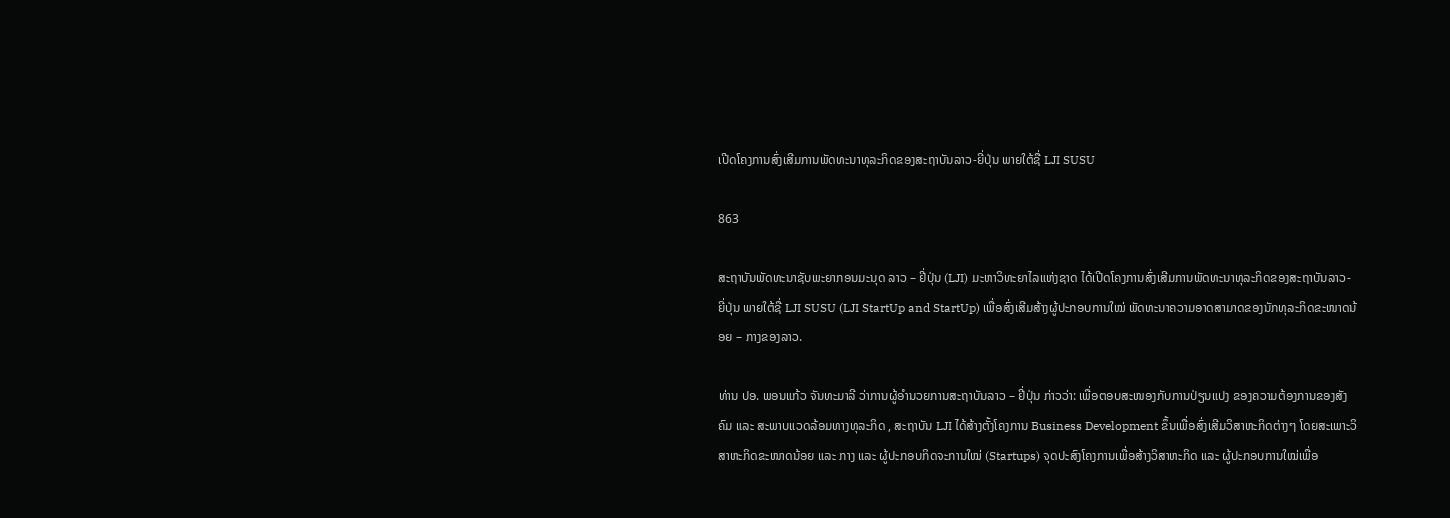ເປີດໂຄງການສົ່ງເສີມການພັດທະນາທຸລະກິດຂອງສະຖາບັນລາວ-ຍີ່ປຸ່ນ ພາຍໃຕ້ຊື່ LJI SUSU

863

ສະຖາບັນພັດທະນາຊັບພະຍາກອນມະນຸດ ລາວ – ຢີ່ປຸ່ນ (LJI) ມະຫາວິທະຍາໄລແຫ່ງຊາດ ໄດ້ເປີດໂຄງການສົ່ງເສີມການພັດທະນາທຸລະກິດຂອງສະຖາບັນລາວ-ຍີ່ປຸ່ນ ພາຍໃຕ້ຊື່ LJI SUSU (LJI StartUp and StartUp) ເພື່ອສົ່ງເສີມສ້າງຜູ້ປະກອບການໃໝ່ ພັດທະນາຄວາມອາດສາມາດຂອງນັກທຸລະກິດຂະໜາດນ້ອຍ – ກາງຂອງລາວ.

ທ່ານ ປອ. ພອນແກ້ວ ຈັນທະມາລີ ວ່າການຜູ້ອໍານວຍການສະຖາບັນລາວ – ຢີ່ປຸ່ນ ກ່າວວ່າ: ເພື່ອຕອບສະໜອງກັບການປ່ຽນແປງ ຂອງຄວາມຕ້ອງການຂອງສັງຄົມ ແລະ ສະພາບແວດລ້ອມທາງທຸລະກິດ , ສະຖາບັນ LJI ໄດ້ສ້າງຕັ້ງໂຄງການ Business Development ຂຶ້ນເພື່ອສົ່ງເສີມວິສາຫະກິດຕ່າງໆ ໂດຍສະເພາະວິສາຫະກິດຂະໜາດນ້ອຍ ແລະ ກາງ ແລະ ຜູ້ປະກອບກິດຈະການໃໝ່ (Startups) ຈຸດປະສົງໂຄງການເພື່ອສ້າງວິສາຫະກິດ ແລະ ຜູ້ປະກອບການໃໝ່ເພື່ອ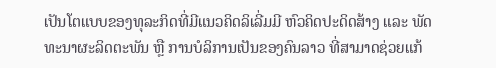ເປັນໂຕແບບຂອງທຸລະກິດທີ່ມີແນວຄິດລິເລີ່ມມີ ຫົວຄິດປະດິດສ້າງ ແລະ ພັດທະນາຜະລິດຕະພັນ ຫຼື ການບໍລິການເປັນຂອງຄົນລາວ ທີ່ສາມາດຊ່ວຍແກ້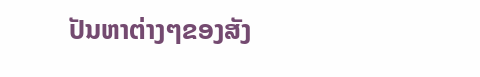ປັນຫາຕ່າງໆຂອງສັງ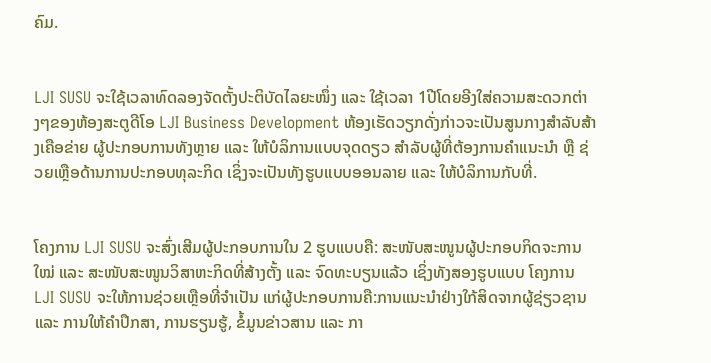ຄົມ.


LJI SUSU ຈະໃຊ້ເວລາທົດລອງຈັດຕັ້ງປະຕິບັດໄລຍະໜຶ່ງ ແລະ ໃຊ້ເວລາ 1ປີໂດຍອີງໃສ່ຄວາມສະດວກຕ່າງໆຂອງຫ້ອງສະຕູດີໂອ LJI Business Development ຫ້ອງເຮັດວຽກດັ່ງກ່າວຈະເປັນສູນກາງສໍາລັບສ້າງເຄືອຂ່າຍ ຜູ້ປະກອບການທັງຫຼາຍ ແລະ ໃຫ້ບໍລິການແບບຈຸດດຽວ ສໍາລັບຜູ້ທີ່ຕ້ອງການຄໍາແນະນໍາ ຫຼື ຊ່ວຍເຫຼືອດ້ານການປະກອບທຸລະກິດ ເຊິ່ງຈະເປັນທັງຮູບແບບອອນລາຍ ແລະ ໃຫ້ບໍລິການກັບທີ່.


ໂຄງການ LJI SUSU ຈະສົ່ງເສີມຜູ້ປະກອບການໃນ 2 ຮູບແບບຄື: ສະໜັບສະໜູນຜູ້ປະກອບກິດຈະການໃໝ່ ແລະ ສະໜັບສະໜູນວິສາຫະກິດທີ່ສ້າງຕັ້ງ ແລະ ຈົດທະບຽນແລ້ວ ເຊິ່ງທັງສອງຮູບແບບ ໂຄງການ LJI SUSU ຈະໃຫ້ການຊ່ວຍເຫຼືອທີ່ຈໍາເປັນ ແກ່ຜູ້ປະກອບການຄື:ການແນະນໍາຢ່າງໃກ້ສິດຈາກຜູ້ຊ່ຽວຊານ ແລະ ການໃຫ້ຄໍາປຶກສາ, ການຮຽນຮູ້, ຂໍ້ມູນຂ່າວສານ ແລະ ກາ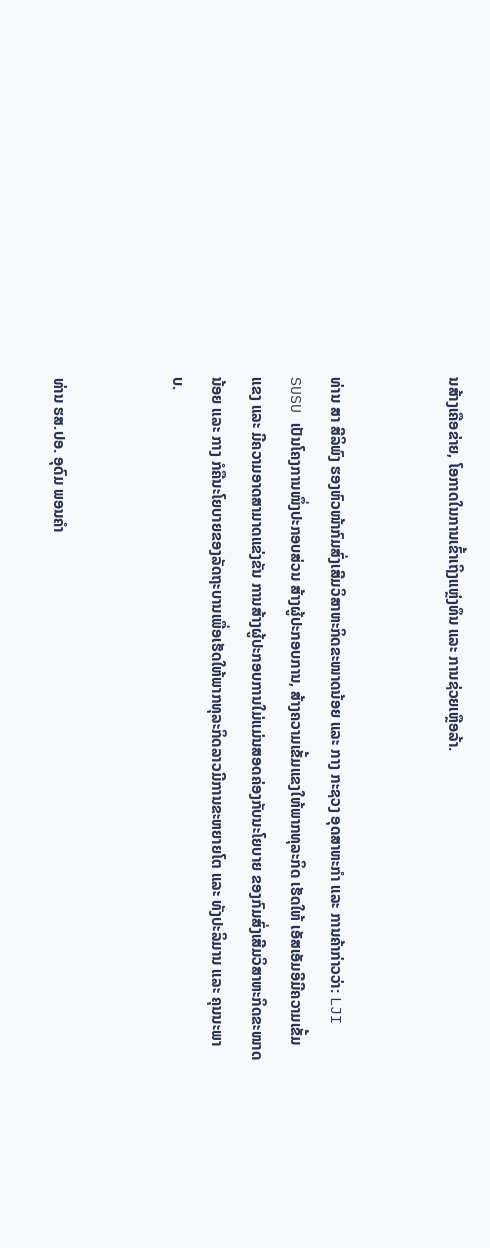ນສ້າງເຄືອຂ່າຍ, ໂອກາດໃນການເຂົ້າເຖິງແຫຼ່ງທຶນ ແລະ ການຊ່ວຍເຫຼືອລ້າ.


ທ່ານ ສາ ສີລິພົງ ຮອງຫົວໜ້າກົມສົ່ງເສີມວິສາຫະກິດຂະໜາດນ້ອຍ ແລະ ກາງ ກະຊວງ ອຸດສາຫະກຳ ແລະ ການຄ້າກ່າວວ່າ: LJI SUSU ເປັນໂຄງການໜຶ່ງປະກອບສ່ວນ ສ້າງຜູ້ປະກອບການ, ສ້າງຄວາມເຂັ້ມແຂງໃຫ້ພາກທຸລະກິດ ເຮັດໃຫ້ ເອັສເອັມອີມີຄວາມເຂັ້ມແຂງ ແລະ ມີຄວາມອາດສາມາດແຂ່ງຂັນ ການສ້າງຜູ້ປະກອບການໃມ່ແມ່ນສອດຄ່ອງກັບນະໂຍບາຍ ຂອງກົມສົ່ງເສີມວິສາຫະກິດຂະໜາດນ້ອຍ ແລະ ກາງ ກໍຄືນະໂຍບາຍຂອງລັດຖະບານເພື່ອເຮັດໃຫ້ພາກທຸລະກິດລາວມີການຂະຫຍາຍໂຕ ແລະ ທັງປະລິມານ ແລະ ຄຸນນະພາບ.


ທ່ານ ຮສ.ປອ. ອຸດົມ ພອນຄໍາ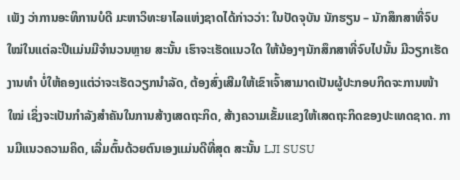ເພັງ ວ່າການອະທິການບໍດີ ມະຫາວິທະຍາໄລແຫ່ງຊາດໄດ້ກ່າວວ່າ: ໃນປັດຈຸບັນ ນັກຮຽນ – ນັກສຶກສາທີ່ຈົບໃໝ່ໃນແຕ່ລະປີແມ່ນມີຈໍານວນຫຼາຍ ສະນັ້ນ ເຮົາຈະເຮັດແນວໃດ ໃຫ້ນ້ອງໆນັກສຶກສາທີ່ຈົບໄປນັ້ນ ມີວຽກເຮັດງານທໍາ ບໍ່ໃຫ້ຄອງແຕ່ວ່າຈະເຮັດວຽກນໍາລັດ, ຕ້ອງສົ່ງເສີມໃຫ້ເຂົາເຈົ້າສາມາດເປັນຜູ້ປະກອບກິດຈະການໜ້າໃໝ່ ເຊິ່ງຈະເປັນກໍາລັງສໍາຄັນໃນການສ້າງເສດຖະກິດ, ສ້າງຄວາມເຂັ້ມແຂງໃຫ້ເສດຖະກິດຂອງປະເທດຊາດ. ການມີແນວຄວາມຄິດ, ເລີ່ມຕົ້ນດ້ວຍຕົນເອງແມ່ນດີທີ່ສຸດ ສະນັ້ນ LJI SUSU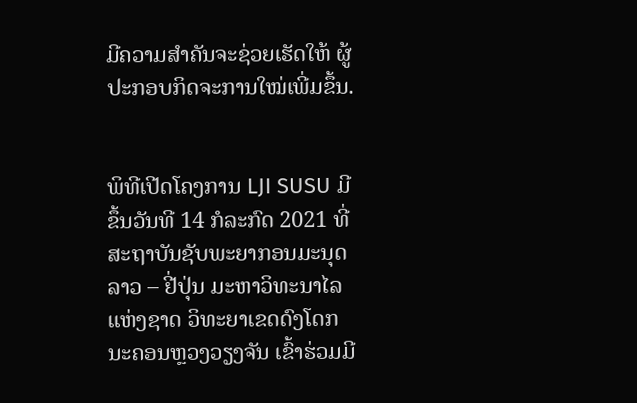ມີຄວາມສໍາຄັນຈະຊ່ວຍເຮັດໃຫ້ ຜູ້ປະກອບກິດຈະການໃໝ່ເພີ່ມຂຶ້ນ.


ພິທີເປີດໂຄງການ LJI SUSU ມີຂຶ້ນວັນທີ 14 ກໍລະກົດ 2021 ທີ່ສະຖາບັນຊັບພະຍາກອນມະນຸດລາວ – ຢີ່ປຸ່ນ ມະຫາວິທະນາໄລແຫ່ງຊາດ ວິທະຍາເຂດດົງໂດກ ນະຄອນຫຼວງວຽງຈັນ ເຂົ້າຮ່ວມມີ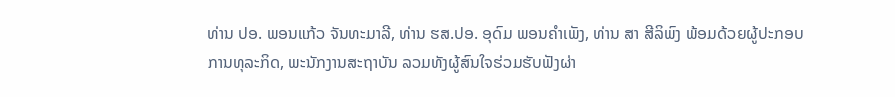ທ່ານ ປອ. ພອນແກ້ວ ຈັນທະມາລີ, ທ່ານ ຮສ.ປອ. ອຸດົມ ພອນຄໍາເພັງ, ທ່ານ ສາ ສີລິພົງ ພ້ອມດ້ວຍຜູ້ປະກອບການທຸລະກິດ, ພະນັກງານສະຖາບັນ ລວມທັງຜູ້ສົນໃຈຮ່ວມຮັບຟັງຜ່າ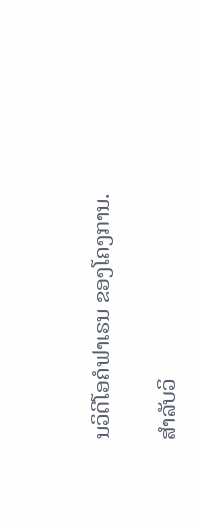ນວິດີໂອຄໍຟາເຣນ ຂອງໂຄງການ.

ສໍາລັບວິ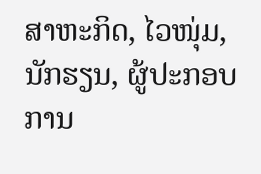ສາຫະກິດ, ໄວໜຸ່ມ, ນັກຮຽນ, ຜູ້ປະກອບການ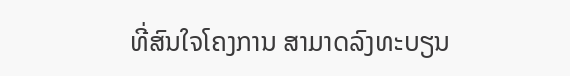ທີ່ສົນໃຈໂຄງການ ສາມາດລົງທະບຽນ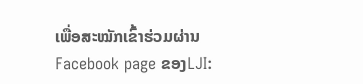ເພື່ອສະໝັກເຂົ້າຮ່ວມຜ່ານ Facebook page ຂອງLJI: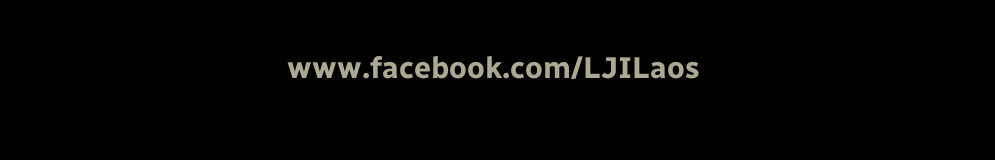www.facebook.com/LJILaos